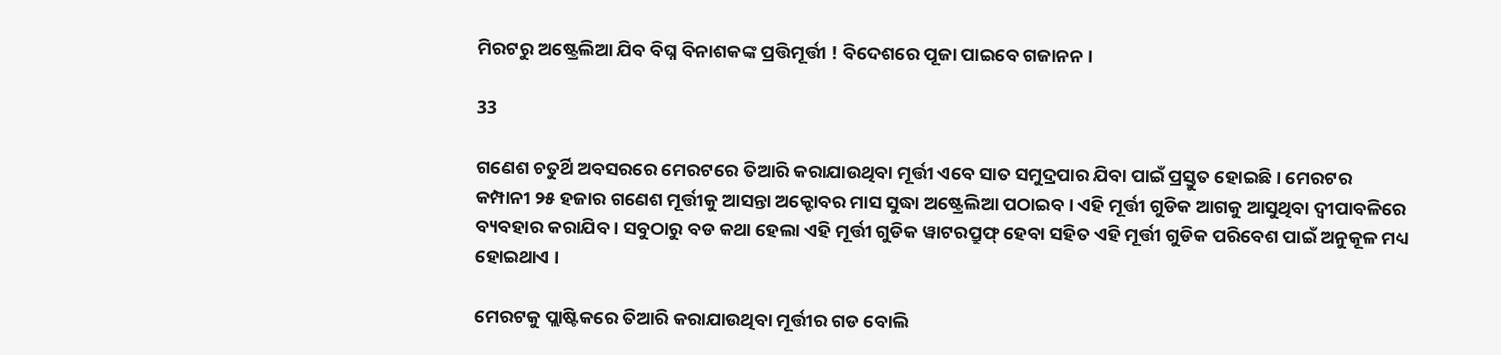ମିରଟରୁ ଅଷ୍ଟ୍ରେଲିଆ ଯିବ ବିଘ୍ନ ବିନାଶକଙ୍କ ପ୍ରତ୍ତିମୂର୍ତ୍ତୀ ! ବିଦେଶରେ ପୂଜା ପାଇବେ ଗଜାନନ ।

33

ଗଣେଶ ଚତୁର୍ଥି ଅବସରରେ ମେରଟରେ ତିଆରି କରାଯାଉଥିବା ମୂର୍ତ୍ତୀ ଏବେ ସାତ ସମୁଦ୍ରପାର ଯିବା ପାଇଁ ପ୍ରସ୍ତୁତ ହୋଇଛି । ମେରଟର କମ୍ପାନୀ ୨୫ ହଜାର ଗଣେଶ ମୂର୍ତ୍ତୀକୁ ଆସନ୍ତା ଅକ୍ଟୋବର ମାସ ସୁଦ୍ଧା ଅଷ୍ଟ୍ରେଲିଆ ପଠାଇବ । ଏହି ମୂର୍ତ୍ତୀ ଗୁଡିକ ଆଗକୁ ଆସୁଥିବା ଦ୍ୱୀପାବଳିରେ ବ୍ୟବହାର କରାଯିବ । ସବୁଠାରୁ ବଡ କଥା ହେଲା ଏହି ମୂର୍ତ୍ତୀ ଗୁଡିକ ୱାଟରପ୍ରୁଫ୍ ହେବା ସହିତ ଏହି ମୂର୍ତ୍ତୀ ଗୁଡିକ ପରିବେଶ ପାଇଁ ଅନୁକୂଳ ମଧ୍ୟ ହୋଇଥାଏ ।

ମେରଟକୁ ପ୍ଲାଷ୍ଟିକରେ ତିଆରି କରାଯାଉଥିବା ମୂର୍ତ୍ତୀର ଗଡ ବୋଲି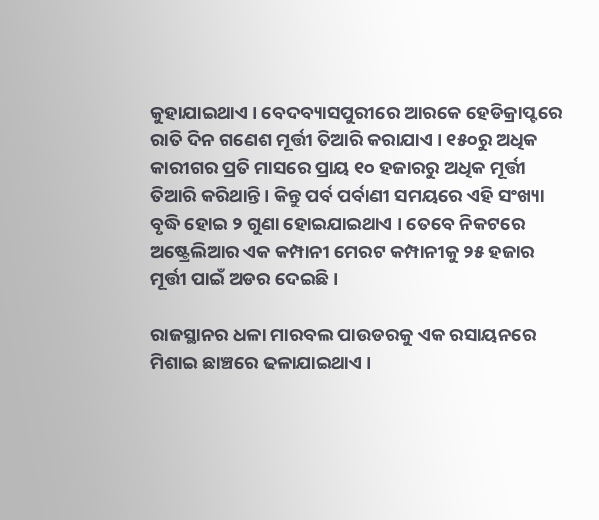କୁହାଯାଇଥାଏ । ବେଦବ୍ୟାସପୁରୀରେ ଆରକେ ହେଡିକ୍ରାପ୍ଟରେ ରାତି ଦିନ ଗଣେଶ ମୂର୍ତ୍ତୀ ତିଆରି କରାଯାଏ । ୧୫୦ରୁ ଅଧିକ କାରୀଗର ପ୍ରତି ମାସରେ ପ୍ରାୟ ୧୦ ହଜାରରୁ ଅଧିକ ମୂର୍ତ୍ତୀ ତିଆରି କରିଥାନ୍ତି । କିନ୍ତୁ ପର୍ବ ପର୍ବାଣୀ ସମୟରେ ଏହି ସଂଖ୍ୟା ବୃଦ୍ଧି ହୋଇ ୨ ଗୁଣା ହୋଇଯାଇଥାଏ । ତେବେ ନିକଟରେ ଅଷ୍ଟ୍ରେଲିଆର ଏକ କମ୍ପାନୀ ମେରଟ କମ୍ପାନୀକୁ ୨୫ ହଜାର ମୂର୍ତ୍ତୀ ପାଇଁ ଅଡର ଦେଇଛି ।

ରାଜସ୍ଥାନର ଧଳା ମାରବଲ ପାଉଡରକୁ ଏକ ରସାୟନରେ ମିଶାଇ ଛାଞ୍ଚରେ ଢଳାଯାଇଥାଏ ।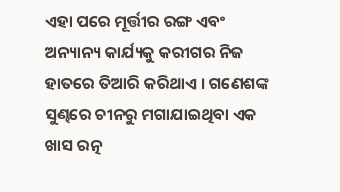ଏହା ପରେ ମୂର୍ତ୍ତୀର ରଙ୍ଗ ଏବଂ ଅନ୍ୟାନ୍ୟ କାର୍ଯ୍ୟକୁ କରୀଗର ନିଜ ହାତରେ ତିଆରି କରିଥାଏ । ଗଣେଶଙ୍କ ସୁଣ୍ଢରେ ଚୀନରୁ ମଗାଯାଇଥିବା ଏକ ଖାସ ରତ୍ନ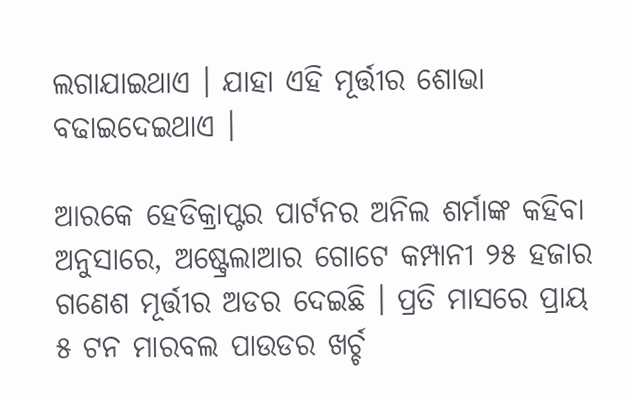ଲଗାଯାଇଥାଏ । ଯାହା ଏହି ମୂର୍ତ୍ତୀର ଶୋଭା ବଢାଇଦେଇଥାଏ ।

ଆରକେ ହେଡିକ୍ରାପ୍ଟର ପାର୍ଟନର ଅନିଲ ଶର୍ମାଙ୍କ କହିବା ଅନୁସାରେ, ଅଷ୍ଟ୍ରେଲାଆର ଗୋଟେ କମ୍ପାନୀ ୨୫ ହଜାର ଗଣେଶ ମୂର୍ତ୍ତୀର ଅଡର ଦେଇଛି । ପ୍ରତି ମାସରେ ପ୍ରାୟ ୫ ଟନ ମାରବଲ ପାଉଡର ଖର୍ଚ୍ଚ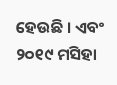ହେଉଛି । ଏବଂ ୨୦୧୯ ମସିହା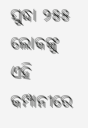ସୁଦ୍ଧା ୨୫୫ ଲୋକଙ୍କୁ ଏହି କମ୍ପାନୀରେ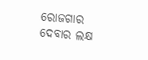ରୋଜଗାର ଦେବାର ଲକ୍ଷ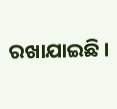ରଖାଯାଇଛି ।